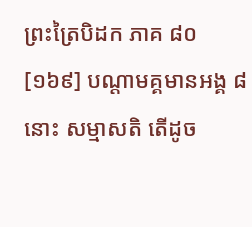ព្រះត្រៃបិដក ភាគ ៨០
[១៦៩] បណ្តាមគ្គមានអង្គ ៨ នោះ សម្មាសតិ តើដូច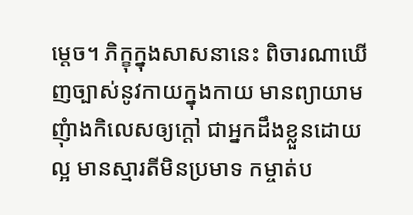ម្តេច។ ភិក្ខុក្នុងសាសនានេះ ពិចារណាឃើញច្បាស់នូវកាយក្នុងកាយ មានព្យាយាមញុំាងកិលេសឲ្យក្តៅ ជាអ្នកដឹងខ្លួនដោយល្អ មានស្មារតីមិនប្រមាទ កម្ចាត់ប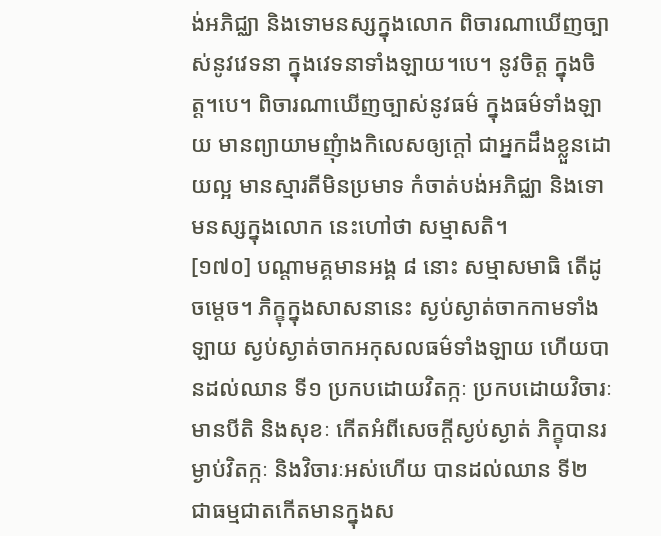ង់អភិជ្ឈា និងទោមនស្សក្នុងលោក ពិចារណាឃើញច្បាស់នូវវេទនា ក្នុងវេទនាទាំងឡាយ។បេ។ នូវចិត្ត ក្នុងចិត្ត។បេ។ ពិចារណាឃើញច្បាស់នូវធម៌ ក្នុងធម៌ទាំងឡាយ មានព្យាយាមញុំាងកិលេសឲ្យក្តៅ ជាអ្នកដឹងខ្លួនដោយល្អ មានស្មារតីមិនប្រមាទ កំចាត់បង់អភិជ្ឈា និងទោមនស្សក្នុងលោក នេះហៅថា សម្មាសតិ។
[១៧០] បណ្តាមគ្គមានអង្គ ៨ នោះ សម្មាសមាធិ តើដូចម្តេច។ ភិក្ខុក្នុងសាសនានេះ ស្ងប់ស្ងាត់ចាកកាមទាំងឡាយ ស្ងប់ស្ងាត់ចាកអកុសលធម៌ទាំងឡាយ ហើយបានដល់ឈាន ទី១ ប្រកបដោយវិតក្កៈ ប្រកបដោយវិចារៈ មានបីតិ និងសុខៈ កើតអំពីសេចក្តីស្ងប់ស្ងាត់ ភិក្ខុបានរម្ងាប់វិតក្កៈ និងវិចារៈអស់ហើយ បានដល់ឈាន ទី២ ជាធម្មជាតកើតមានក្នុងស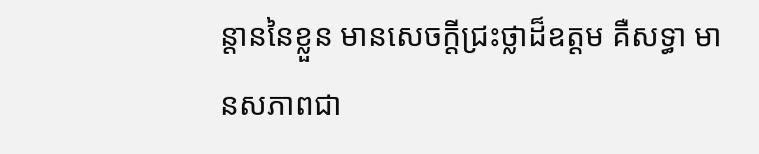ន្តាននៃខ្លួន មានសេចក្តីជ្រះថ្លាដ៏ឧត្តម គឺសទ្ធា មានសភាពជា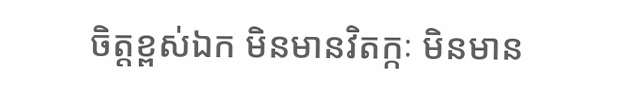ចិត្តខ្ពស់ឯក មិនមានវិតក្កៈ មិនមាន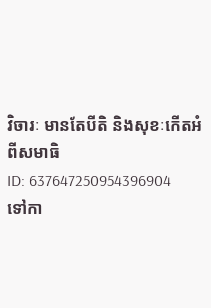វិចារៈ មានតែបីតិ និងសុខៈកើតអំពីសមាធិ
ID: 637647250954396904
ទៅកា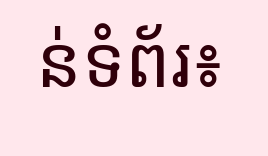ន់ទំព័រ៖